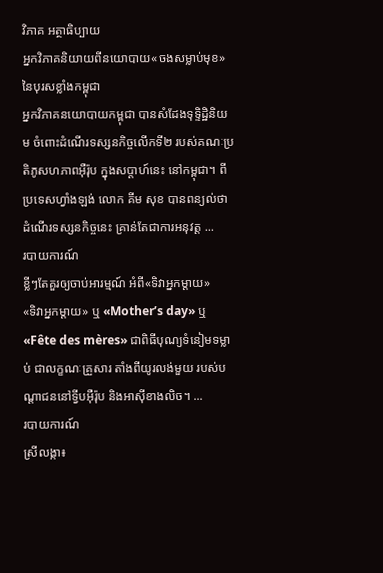វិភាគ អត្ថាធិប្បាយ
អ្នកវិភាគនិយាយពីនយោបាយ«ចងសម្លាប់មុខ» នៃបុរសខ្លាំងកម្ពុជា
អ្នកវិភាគនយោបាយកម្ពុជា បានសំដែងទុទ្ទិដ្ឋិនិយម ចំពោះដំណើរទស្សនកិច្ចលើកទី២ របស់គណៈប្រតិភូសហភាពអ៊ឺរ៉ុប ក្នុងសប្ដាហ៍នេះ នៅកម្ពុជា។ ពីប្រទេសហ្វាំងឡង់ លោក គីម សុខ បានពន្យល់ថា ដំណើរទស្សនកិច្ចនេះ គ្រាន់តែជាការអនុវត្ត ...
របាយការណ៍
ខ្លីៗតែគួរឲ្យចាប់អារម្មណ៍ អំពី«ទិវាអ្នកម្ដាយ»
«ទិវាអ្នកម្ដាយ» ឬ «Mother’s day» ឬ «Fête des mères» ជាពិធីបុណ្យទំនៀមទម្លាប់ ជាលក្ខណៈគ្រួសារ តាំងពីយូរលង់មួយ របស់បណ្ដាជននៅទ្វីបអ៊ឺរ៉ុប និងអាស៊ីខាងលិច។ ...
របាយការណ៍
ស្រីលង្កា៖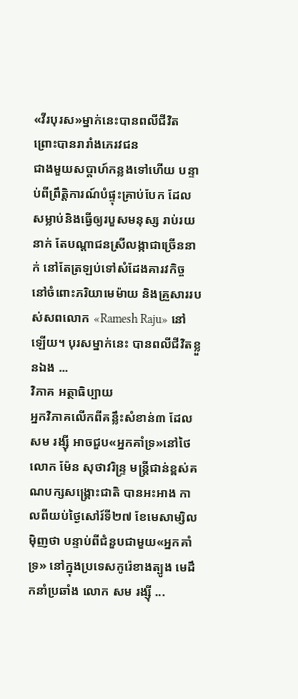«វីរបុរស»ម្នាក់នេះបានពលីជីវិត ព្រោះបានរារាំងភេរវជន
ជាងមួយសប្តាហ៍កន្លងទៅហើយ បន្ទាប់ពីព្រឹត្តិការណ៍បំផ្ទុះគ្រាប់បែក ដែលសម្លាប់និងធ្វើឲ្យរបួសមនុស្ស រាប់រយនាក់ តែបណ្ដាជនស្រីលង្កាជាច្រើននាក់ នៅតែត្រឡប់ទៅសំដែងគារវកិច្ច នៅចំពោះភរិយាមេម៉ាយ និងគ្រួសាររបស់សពលោក «Ramesh Raju» នៅឡើយ។ បុរសម្នាក់នេះ បានពលីជីវិតខ្លួនឯង ...
វិភាគ អត្ថាធិប្បាយ
អ្នកវិភាគលើកពីគន្លឹះសំខាន់៣ ដែល សម រង្ស៊ី អាចជួប«អ្នកគាំទ្រ»នៅថៃ
លោក ម៉ែន សុថាវរិន្ទ្រ មន្ត្រីជាន់ខ្ពស់គណបក្សសង្គ្រោះជាតិ បានអះអាង កាលពីយប់ថ្ងៃសៅរ៍ទី២៧ ខែមេសាម្សិលម៉ិញថា បន្ទាប់ពីជំនួបជាមួយ«អ្នកគាំទ្រ» នៅក្នុងប្រទេសកូរ៉េខាងត្បូង មេដឹកនាំប្រឆាំង លោក សម រង្ស៊ី ...